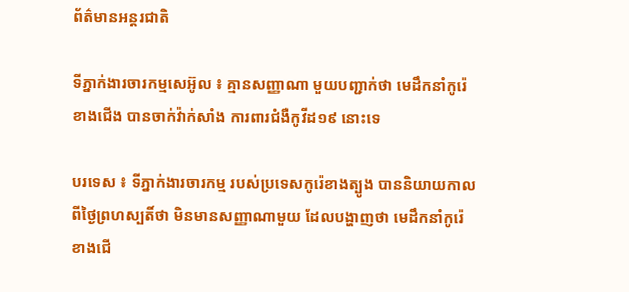ព័ត៌មានអន្តរជាតិ

ទីភ្នាក់ងារចារកម្មសេអ៊ូល ៖ គ្មានសញ្ញាណា មួយបញ្ជាក់ថា មេដឹកនាំកូរ៉េខាងជើង បានចាក់វ៉ាក់សាំង ការពារជំងឺកូវីដ១៩ នោះទេ

បរទេស ៖ ទីភ្នាក់ងារចារកម្ម របស់ប្រទេសកូរ៉េខាងត្បូង បាននិយាយកាល ពីថ្ងៃព្រហស្បតិ៍ថា មិនមានសញ្ញាណាមួយ ដែលបង្ហាញថា មេដឹកនាំកូរ៉េខាងជើ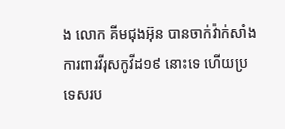ង លោក គីមជុងអ៊ុន បានចាក់វ៉ាក់សាំង ការពារវីរុសកូវីដ១៩ នោះទេ ហើយប្រទេសរប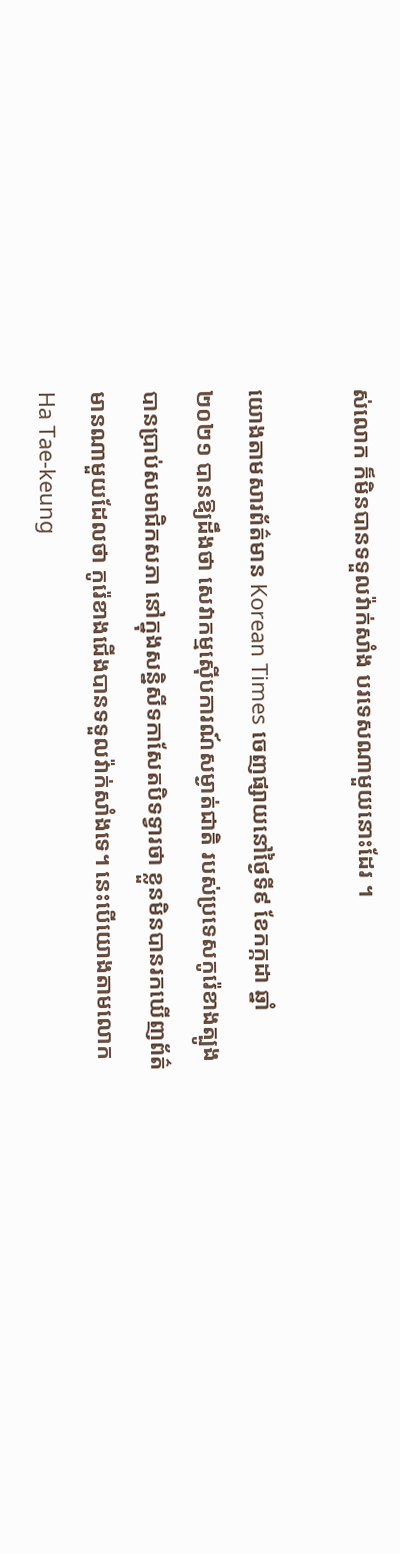ស់លោក ក៏មិនបានទទួលវ៉ាក់សាំង បរទេសណាមួយនោះដែរ ។

យោងតាមសារព័ត៌មាន Korean Times ចេញផ្សាយនៅថ្ងៃទី៩ ខែកក្កដា ឆ្នាំ២០២១ បានឱ្យដឹងថា សេវាកម្មស៊ើបការណ៍សម្ងាត់ជាតិ របស់ប្រទេសកូរ៉េខាងត្បូង បានប្រាប់សមាជិកសភា នៅក្នុងសន្និសីទកាសែតបិទទ្វារថា ខ្លួនមិនបានរកឃើញព័ត៌មានណាមួយដែលថា កូរ៉េខាងជើងបានទទួលវ៉ាក់សាំងទេ។ នេះបើយោងតាមលោក Ha Tae-keung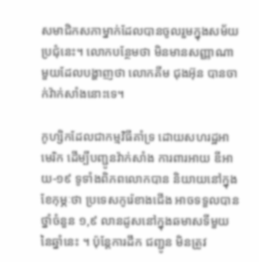សមាជិកសភាម្នាក់ដែលបានចូលរួមក្នុងសម័យប្រជុំនេះ។ លោកបន្ថែមថា មិនមានសញ្ញាណាមួយដែលបង្ហាញថា លោកគីម ជុងអ៊ុន បានចាក់វ៉ាក់សាំងនោះទេ។

កូហ្សិកដែលជាកម្មវិធីគាំទ្រ ដោយសហរដ្ឋអាមេរិក ដើម្បីបញ្ជូនវ៉ាក់សាំង ការពារអាយ ឌីអាយ-១៩ ទូទាំងពិភពលោកបាន និយាយនៅក្នុងខែកុម្ភៈថា ប្រទេសកូរ៉េខាងជើង អាចទទួលបានថ្នាំចំនួន ១,៩ លានដូសនៅក្នុងឆមាសទីមួយ នៃឆ្នាំនេះ ។ ប៉ុន្តែការដឹក ជញ្ជូន មិនត្រូវ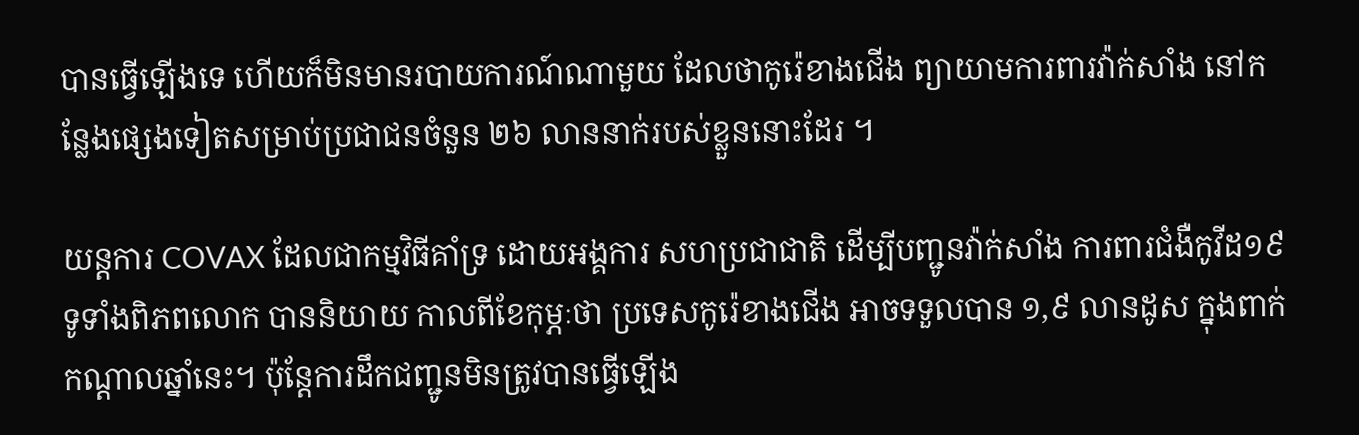បានធ្វើឡើងទេ ហើយក៏មិនមានរបាយការណ៍ណាមួយ ដែលថាកូរ៉េខាងជើង ព្យាយាមការពារវ៉ាក់សាំង នៅកន្លែងផ្សេងទៀតសម្រាប់ប្រជាជនចំនួន ២៦ លាននាក់របស់ខ្លួននោះដែរ ។

យន្តការ COVAX ដែលជាកម្មវិធីគាំទ្រ ដោយអង្គការ សហប្រជាជាតិ ដើម្បីបញ្ជូនវ៉ាក់សាំង ការពារជំងឺកូវីដ១៩ ទូទាំងពិភពលោក បាននិយាយ កាលពីខែកុម្ភៈថា ប្រទេសកូរ៉េខាងជើង អាចទទួលបាន ១,៩ លានដូស ក្នុងពាក់កណ្តាលឆ្នាំនេះ។ ប៉ុន្តែការដឹកជញ្ជូនមិនត្រូវបានធ្វើឡើង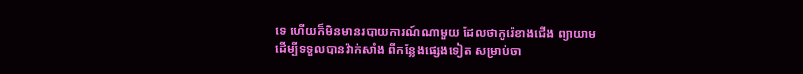ទេ ហើយក៏មិនមានរបាយការណ៍ណាមួយ ដែលថាកូរ៉េខាងជើង ព្យាយាមដើម្បីទទួលបានវ៉ាក់សាំង ពីកន្លែងផ្សេងទៀត សម្រាប់ចា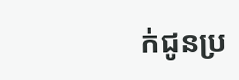ក់ជូនប្រ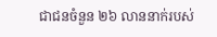ជាជនចំនួន ២៦ លាននាក់របស់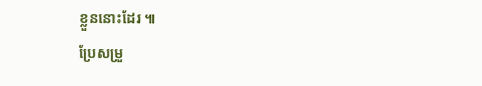ខ្លួននោះដែរ ៕
ប្រែសម្រួ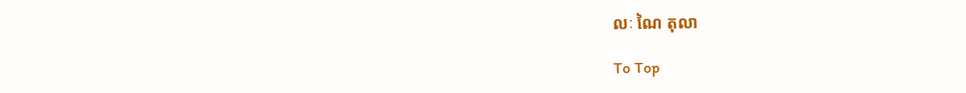លៈ ណៃ តុលា

To Top